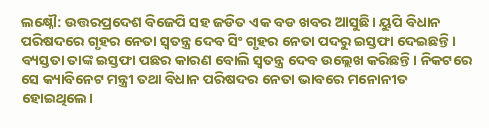ଲକ୍ଷ୍ନୌ: ଉତ୍ତରପ୍ରଦେଶ ବିଜେପି ସହ ଜଡିତ ଏକ ବଡ ଖବର ଆସୁଛି। ୟୁପି ବିଧାନ ପରିଷଦରେ ଗୃହର ନେତା ସ୍ଵତନ୍ତ୍ର ଦେବ ସିଂ ଗୃହର ନେତା ପଦରୁ ଇସ୍ତଫା ଦେଇଛନ୍ତି। ବ୍ୟସ୍ତତା ତାଙ୍କ ଇସ୍ତଫା ପଛର କାରଣ ବୋଲି ସ୍ଵତନ୍ତ୍ର ଦେବ ଉଲ୍ଲେଖ କରିଛନ୍ତି। ନିକଟରେ ସେ କ୍ୟାବିନେଟ ମନ୍ତ୍ରୀ ତଥା ବିଧାନ ପରିଷଦର ନେତା ଭାବରେ ମନୋନୀତ ହୋଇଥିଲେ।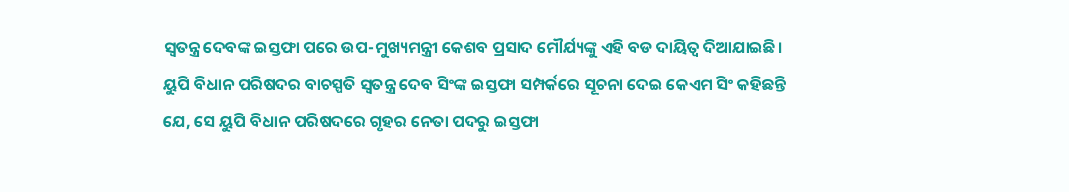ସ୍ଵତନ୍ତ୍ର ଦେବଙ୍କ ଇସ୍ତଫା ପରେ ଉପ-ମୁଖ୍ୟମନ୍ତ୍ରୀ କେଶବ ପ୍ରସାଦ ମୌର୍ଯ୍ୟଙ୍କୁ ଏହି ବଡ ଦାୟିତ୍ଵ ଦିଆଯାଇଛି।
ୟୁପି ବିଧାନ ପରିଷଦର ବାଚସ୍ପତି ସ୍ଵତନ୍ତ୍ର ଦେବ ସିଂଙ୍କ ଇସ୍ତଫା ସମ୍ପର୍କରେ ସୂଚନା ଦେଇ କେଏମ ସିଂ କହିଛନ୍ତି ଯେ, ସେ ୟୁପି ବିଧାନ ପରିଷଦରେ ଗୃହର ନେତା ପଦରୁ ଇସ୍ତଫା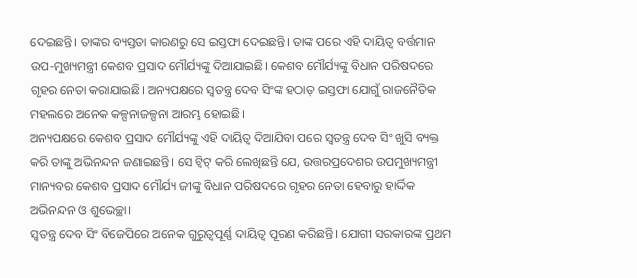ଦେଇଛନ୍ତି। ତାଙ୍କର ବ୍ୟସ୍ତତା କାରଣରୁ ସେ ଇସ୍ତଫା ଦେଇଛନ୍ତି। ତାଙ୍କ ପରେ ଏହି ଦାୟିତ୍ୱ ବର୍ତ୍ତମାନ ଉପ-ମୁଖ୍ୟମନ୍ତ୍ରୀ କେଶବ ପ୍ରସାଦ ମୌର୍ଯ୍ୟଙ୍କୁ ଦିଆଯାଇଛି। କେଶବ ମୌର୍ଯ୍ୟଙ୍କୁ ବିଧାନ ପରିଷଦରେ ଗୃହର ନେତା କରାଯାଇଛି। ଅନ୍ୟପକ୍ଷରେ ସ୍ଵତନ୍ତ୍ର ଦେବ ସିଂଙ୍କ ହଠାତ୍ ଇସ୍ତଫା ଯୋଗୁଁ ରାଜନୈତିକ ମହଲରେ ଅନେକ କଳ୍ପନାଜଳ୍ପନା ଆରମ୍ଭ ହୋଇଛି।
ଅନ୍ୟପକ୍ଷରେ କେଶବ ପ୍ରସାଦ ମୌର୍ଯ୍ୟଙ୍କୁ ଏହି ଦାୟିତ୍ୱ ଦିଆଯିବା ପରେ ସ୍ଵତନ୍ତ୍ର ଦେବ ସିଂ ଖୁସି ବ୍ୟକ୍ତ କରି ତାଙ୍କୁ ଅଭିନନ୍ଦନ ଜଣାଇଛନ୍ତି। ସେ ଟ୍ୱିଟ୍ କରି ଲେଖିଛନ୍ତି ଯେ, ଉତ୍ତରପ୍ରଦେଶର ଉପମୁଖ୍ୟମନ୍ତ୍ରୀ ମାନ୍ୟବର କେଶବ ପ୍ରସାଦ ମୌର୍ଯ୍ୟ ଜୀଙ୍କୁ ବିଧାନ ପରିଷଦରେ ଗୃହର ନେତା ହେବାରୁ ହାର୍ଦ୍ଦିକ ଅଭିନନ୍ଦନ ଓ ଶୁଭେଚ୍ଛା।
ସ୍ଵତନ୍ତ୍ର ଦେବ ସିଂ ବିଜେପିରେ ଅନେକ ଗୁରୁତ୍ୱପୂର୍ଣ୍ଣ ଦାୟିତ୍ଵ ପୂରଣ କରିଛନ୍ତି। ଯୋଗୀ ସରକାରଙ୍କ ପ୍ରଥମ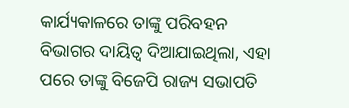କାର୍ଯ୍ୟକାଳରେ ତାଙ୍କୁ ପରିବହନ ବିଭାଗର ଦାୟିତ୍ୱ ଦିଆଯାଇଥିଲା, ଏହା ପରେ ତାଙ୍କୁ ବିଜେପି ରାଜ୍ୟ ସଭାପତି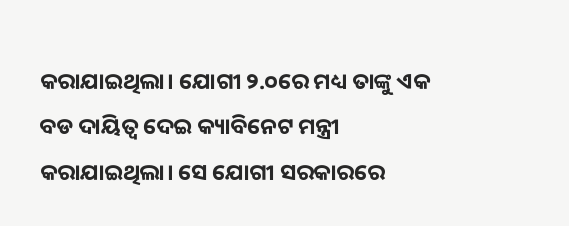କରାଯାଇଥିଲା। ଯୋଗୀ ୨.୦ରେ ମଧ୍ୟ ତାଙ୍କୁ ଏକ ବଡ ଦାୟିତ୍ଵ ଦେଇ କ୍ୟାବିନେଟ ମନ୍ତ୍ରୀ କରାଯାଇଥିଲା। ସେ ଯୋଗୀ ସରକାରରେ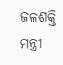ଜଳଶକ୍ତି ମନ୍ତ୍ରୀ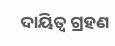ଦାୟିତ୍ଵ ଗ୍ରହଣ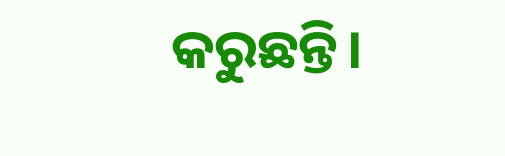କରୁଛନ୍ତି।